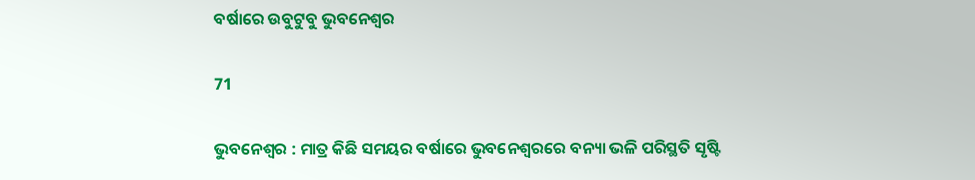ବର୍ଷାରେ ଉବୁଟୁବୁ ଭୁବନେଶ୍ୱର

71

ଭୁବନେଶ୍ୱର : ମାତ୍ର କିଛି ସମୟର ବର୍ଷାରେ ଭୁବନେଶ୍ୱରରେ ବନ୍ୟା ଭଳି ପରିସ୍ଥତି ସୃଷ୍ଟି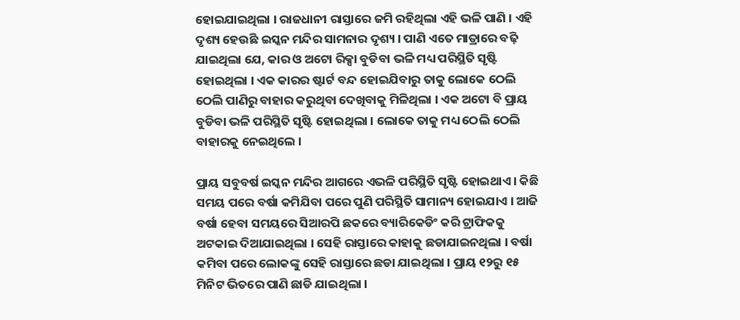ହୋଇଯାଇଥିଲା । ରାଜଧାନୀ ରାସ୍ତାରେ ଜମି ରହିଥିଲା ଏହି ଭଳି ପାଣି । ଏହି ଦୃଶ୍ୟ ହେଉଛି ଇସ୍କନ ମନ୍ଦିର ସାମନାର ଦୃଶ୍ୟ । ପାଣି ଏତେ ମାତ୍ରାରେ ବଢ଼ି ଯାଇଥିଲା ଯେ, କାର ଓ ଅଟୋ ରିକ୍ସା ବୁଡିବା ଭଳି ମଧ୍ୟ ପରିସ୍ଥିତି ସୃଷ୍ଟି ହୋଇଥିଲା । ଏକ କାରର ଷ୍ଟାର୍ଟ ବନ୍ଦ ହୋଇଯିବାରୁ ତାକୁ ଲୋକେ ଠେଲି ଠେଲି ପାଣିରୁ ବାହାର କରୁଥିବା ଦେଖିବାକୁ ମିଳିଥିଲା । ଏକ ଅଟୋ ବି ପ୍ରାୟ ବୁଡିବା ଭଳି ପରିସ୍ଥିତି ସୃଷ୍ଟି ହୋଇଥିଲା । ଲୋକେ ତାକୁ ମଧ୍ୟ ଠେଲି ଠେଲି ବାହାରକୁ ନେଇଥିଲେ ।

ପ୍ରାୟ ସବୁବର୍ଷ ଇସ୍କନ ମନ୍ଦିର ଆଗରେ ଏଭଳି ପରିସ୍ଥିତି ସୃଷ୍ଟି ହୋଇଥାଏ । କିଛି ସମୟ ପରେ ବର୍ଷା କମିଯିବା ପରେ ପୁଣି ପରିସ୍ଥିତି ସାମାନ୍ୟ ହୋଇଯାଏ । ଆଜି ବର୍ଷା ହେବା ସମୟରେ ସିଆରପି ଛକରେ ବ୍ୟାରିକେଡିଂ କରି ଟ୍ରାଫିକକୁ ଅଟକାଇ ଦିଆଯାଇଥିଲା । ସେହି ରାସ୍ତାରେ କାହାକୁ ଛଡାଯାଇନଥିଲା । ବର୍ଷା କମିବା ପରେ ଲୋକଙ୍କୁ ସେହି ରାସ୍ତାରେ ଛଡା ଯାଇଥିଲା । ପ୍ରାୟ ୧୨ରୁ ୧୫ ମିନିଟ ଭିତରେ ପାଣି ଛାଡି ଯାଇଥିଲା ।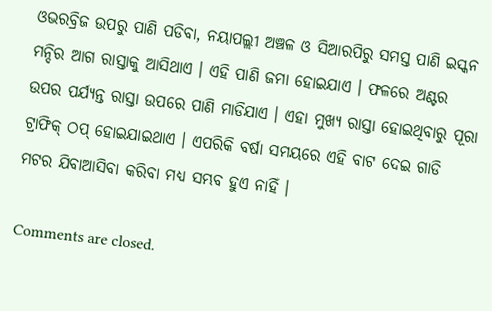ଓଭରବ୍ରିଜ ଉପରୁ ପାଣି ପଡିବା, ନୟାପଲ୍ଲୀ ଅଞ୍ଚଳ ଓ ସିଆରପିରୁ ସମସ୍ତ ପାଣି ଇସ୍କନ ମନ୍ଦିର ଆଗ ରାସ୍ତାକୁ ଆସିଥାଏ । ଏହି ପାଣି ଜମା ହୋଇଯାଏ । ଫଳରେ ଅଣ୍ଟର ଉପର ପର୍ଯ୍ୟନ୍ତ ରାସ୍ତା ଉପରେ ପାଣି ମାଡିଯାଏ । ଏହା ମୁଖ୍ୟ ରାସ୍ତା ହୋଇଥିବାରୁ ପୂରା ଟ୍ରାଫିକ୍ ଠପ୍ ହୋଇଯାଇଥାଏ । ଏପରିକି ବର୍ଷା ସମୟରେ ଏହି ବାଟ ଦେଇ ଗାଡି ମଟର ଯିବାଆସିବା କରିବା ମଧ୍ୟ ସମ୍ଭବ ହୁଏ ନାହିଁ ।

Comments are closed.